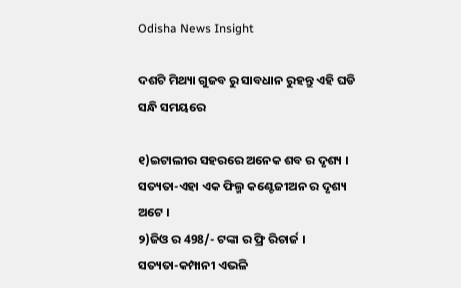Odisha News Insight

ଦଶଟି ମିଥ୍ୟା ଗୁଜବ ରୁ ସାବଧାନ ରୁହନ୍ତୁ ଏହି ଘଡି ସନ୍ଧି ସମୟରେ

୧)ଇଟାଲୀର ସହରରେ ଅନେକ ଶବ ର ଦୃଶ୍ୟ ।
ସତ୍ୟତା-ଏହା ଏକ ଫିଲ୍ମ କଣ୍ଟେଜୀଅନ ର ଦୃଶ୍ୟ ଅଟେ ।
୨)ଜିଓ ର 498/- ଟଙ୍କା ର ଫ୍ରି ରିଚାର୍ଜ ।
ସତ୍ୟତା-କମ୍ପାନୀ ଏଭଳି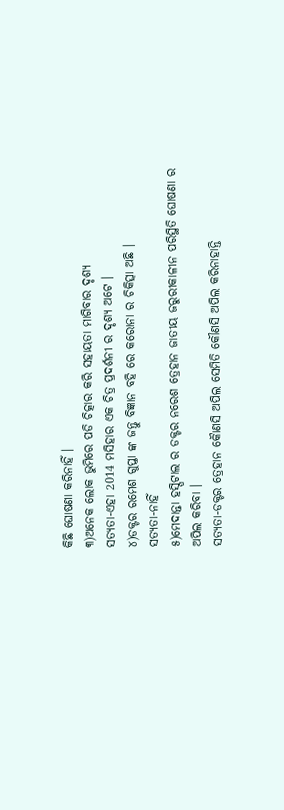କିଛି ଘୋଷଣା କରିନାହିଁ ।
୩)ଅନେକ ଲୋକ ଭୁମିରେ ପଡି ଚିତ୍କାର କରି ସହାୟତା ମାଗିବାର ଦୃଶ୍ୟ
ସତ୍ୟତା-ଏହା 2014 ମସିହାର ଏକ ଚିତ୍ର ପ୍ରଦର୍ଶନୀ ର ଦୃଶ୍ୟ ଅଟେ ।
୪)ଡକ୍ଟର ରମେଶ ଗୁପ୍ତା ଙ୍କ ଜନ୍ତୁ ବିଜ୍ଞାନ ବହି ରେ କରୋନା ର ଚିକିତ୍ସା ଅଛି ।
ସତ୍ୟତା-ନାହିଁ
୫)ମେଦାନ୍ତା ହସ୍ପିଟାଲ ର ଡକ୍ଟର ନରେଶ ତ୍ରେହାନ ଜାତୀୟ ଜରୁରୀକାଳୀନ ପରିସ୍ଥିତି ଘୋଷଣା ର ଅପିଲ କରିବା ।
ସତ୍ୟତା-ଡକ୍ଟର ତ୍ରେହାନ କୋୖଣସି ଅପିଲ ସେମିତି କୌଣସି ଅପିଲ କରିନାହାନ୍ତି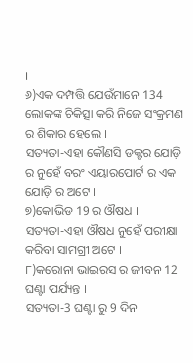।
୬)ଏକ ଦମ୍ପତ୍ତି ଯେଉଁମାନେ 134 ଲୋକଙ୍କ ଚିକିତ୍ସା କରି ନିଜେ ସଂକ୍ରମଣ ର ଶିକାର ହେଲେ ।
ସତ୍ୟତା-ଏହା କୌଣସି ଡକ୍ଟର ଯୋଡ଼ି ର ନୁହେଁ ବରଂ ଏୟାରପୋର୍ଟ ର ଏକ ଯୋଡ଼ି ର ଅଟେ ।
୭)କୋଭିଡ 19 ର ଔଷଧ ।
ସତ୍ୟତା-ଏହା ଔଷଧ ନୁହେଁ ପରୀକ୍ଷା କରିବା ସାମଗ୍ରୀ ଅଟେ ।
୮)କରୋନା ଭାଇରସ ର ଜୀବନ 12 ଘଣ୍ଟା ପର୍ଯ୍ୟନ୍ତ ।
ସତ୍ୟତା-3 ଘଣ୍ଟା ରୁ 9 ଦିନ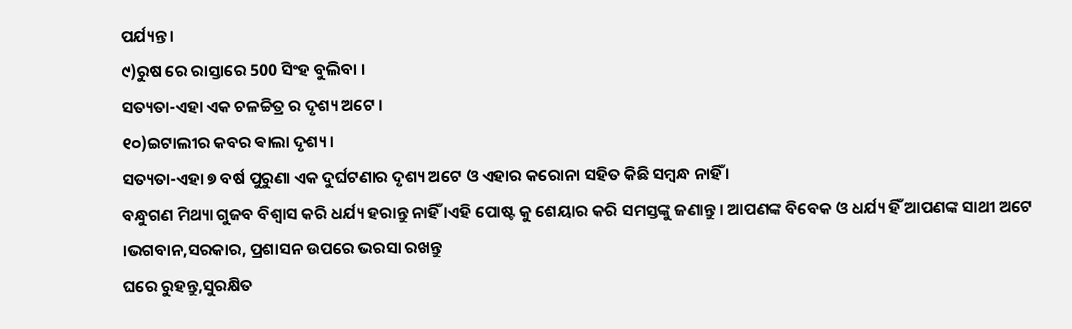ପର୍ଯ୍ୟନ୍ତ ।
୯)ରୁଷ ରେ ରାସ୍ତାରେ 500 ସିଂହ ବୁଲିବା ।
ସତ୍ୟତା-ଏହା ଏକ ଚଳଚ୍ଚିତ୍ର ର ଦୃଶ୍ୟ ଅଟେ ।
୧୦)ଇଟାଲୀର କବର ଵାଲା ଦୃଶ୍ୟ ।
ସତ୍ୟତା-ଏହା ୭ ବର୍ଷ ପୁରୁଣା ଏକ ଦୁର୍ଘଟଣାର ଦୃଶ୍ୟ ଅଟେ ଓ ଏହାର କରୋନା ସହିତ କିଛି ସମ୍ବନ୍ଧ ନାହିଁ ।
ବନ୍ଧୁଗଣ ମିଥ୍ୟା ଗୁଜବ ବିଶ୍ୱାସ କରି ଧର୍ଯ୍ୟ ହରାନ୍ତୁ ନାହିଁ ।ଏହି ପୋଷ୍ଟ କୁ ଶେୟାର କରି ସମସ୍ତଙ୍କୁ ଜଣାନ୍ତୁ । ଆପଣଙ୍କ ବିବେକ ଓ ଧର୍ଯ୍ୟ ହିଁ ଆପଣଙ୍କ ସାଥୀ ଅଟେ ।ଭଗବାନ,ସରକାର, ପ୍ରଶାସନ ଉପରେ ଭରସା ରଖନ୍ତୁ
ଘରେ ରୁହନ୍ତୁ,ସୁରକ୍ଷିତ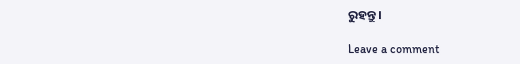ରୁହନ୍ତୁ ।

Leave a comment